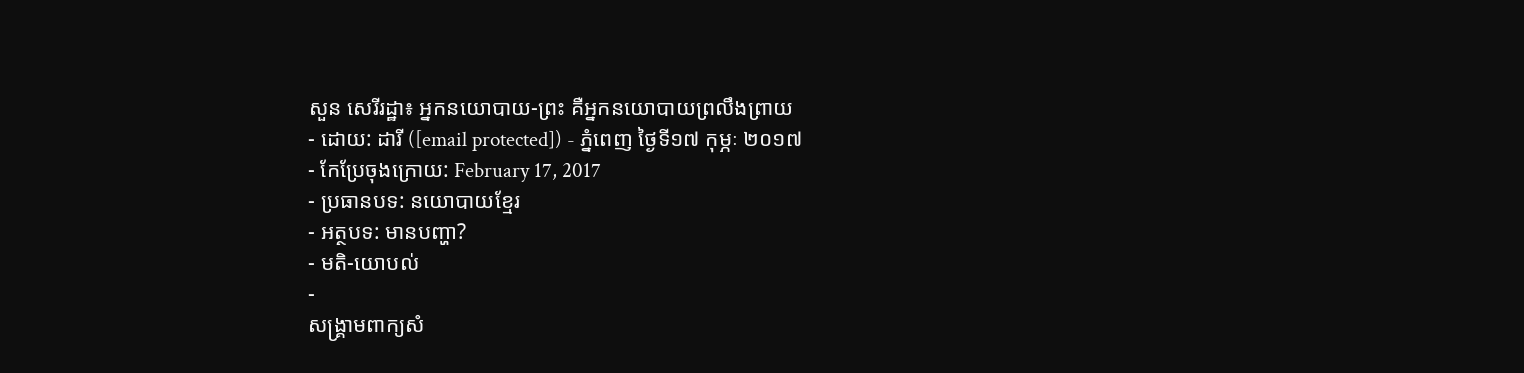សួន សេរីរដ្ឋា៖ អ្នកនយោបាយ-ព្រះ គឺអ្នកនយោបាយព្រលឹងព្រាយ
- ដោយ: ដារី ([email protected]) - ភ្នំពេញ ថ្ងៃទី១៧ កុម្ភៈ ២០១៧
- កែប្រែចុងក្រោយ: February 17, 2017
- ប្រធានបទ: នយោបាយខ្មែរ
- អត្ថបទ: មានបញ្ហា?
- មតិ-យោបល់
-
សង្គ្រាមពាក្យសំ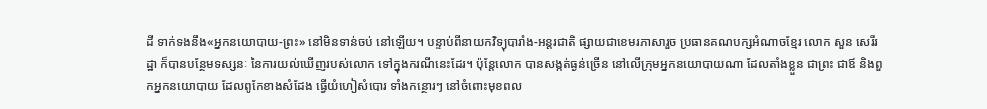ដី ទាក់ទងនឹង«អ្នកនយោបាយ-ព្រះ» នៅមិនទាន់ចប់ នៅឡើយ។ បន្ទាប់ពីនាយកវិទ្យុបារាំង-អន្តរជាតិ ផ្សាយជាខេមរភាសារួច ប្រធានគណបក្សអំណាចខ្មែរ លោក សួន សេរីរដ្ឋា ក៏បានបន្ថែមទស្សនៈ នៃការយល់ឃើញរបស់លោក ទៅក្នុងករណីនេះដែរ។ ប៉ុន្តែលោក បានសង្កត់ធ្ងន់ច្រើន នៅលើក្រុមអ្នកនយោបាយណា ដែលតាំងខ្លួន ជាព្រះ ជាឪ និងពួកអ្នកនយោបាយ ដែលពូកែខាងសំដែង ធ្វើយំហៀសំបោរ ទាំងកន្ថោរៗ នៅចំពោះមុខពល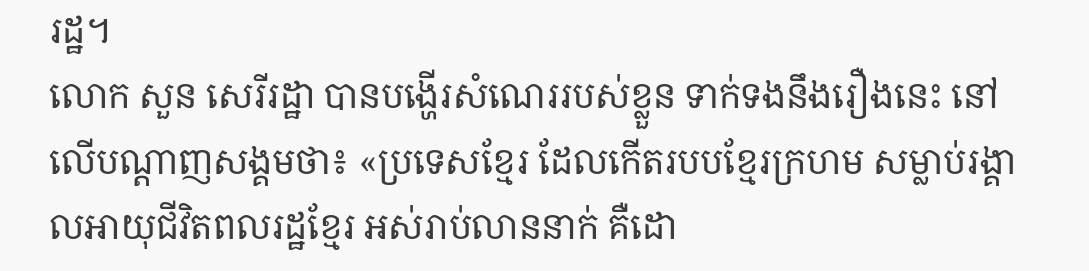រដ្ឋ។
លោក សួន សេរីរដ្ឋា បានបង្ហើរសំណេររបស់ខ្លួន ទាក់ទងនឹងរឿងនេះ នៅលើបណ្ដាញសង្គមថា៖ «ប្រទេសខ្មែរ ដែលកើតរបបខ្មែរក្រហម សម្លាប់រង្គាលអាយុជីវិតពលរដ្ឋខ្មែរ អស់រាប់លាននាក់ គឺដោ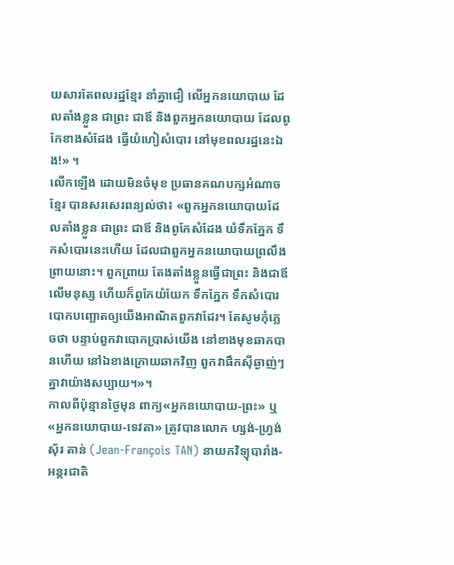យសារតែពលរដ្ឋខ្មែរ នាំគ្នាជឿ លើអ្នកនយោបាយ ដែលតាំងខ្លួន ជាព្រះ ជាឪ និងពួកអ្នកនយោបាយ ដែលពូកែខាងសំដែង ធ្វើយំហៀសំបោរ នៅមុខពលរដ្ឋនេះឯង!» ។
លើកឡើង ដោយមិនចំមុខ ប្រធានគណបក្សអំណាចខ្មែរ បានសរសេរពន្យល់ថា៖ «ពួកអ្នកនយោបាយដែលតាំងខ្លួន ជាព្រះ ជាឪ និងពូកែសំដែង យំទឹកភ្នែក ទឹកសំបោរនេះហើយ ដែលជាពួកអ្នកនយោបាយព្រលឹងព្រាយនោះ។ ពួកព្រាយ តែងតាំងខ្លួនធ្វើជាព្រះ និងជាឪ លើមនុស្ស ហើយក៏ពូកែយំយែក ទឹកភ្នែក ទឹកសំបោរ បោកបញ្ឆោតឲ្យយើងអាណិតពួកវាដែរ។ តែសូមកុំភ្លេចថា បន្ទាប់ពួកវាបោកប្រាស់យើង នៅខាងមុខឆាកបានហើយ នៅឯខាងក្រោយឆាកវិញ ពួកវាផឹកស៊ីឆ្ងាញ់ៗ គ្នាវាយ៉ាងសប្បាយ។»។
កាលពីប៉ុន្មានថ្ងៃមុន ពាក្យ«អ្នកនយោបាយ-ព្រះ» ឬ«អ្នកនយោបាយ-ទេវតា» ត្រូវបានលោក ហ្សង់-ហ្វ្រង់ស៊័រ តាន់ (Jean-François TAN) នាយកវិទ្យុបារាំង-អន្តរជាតិ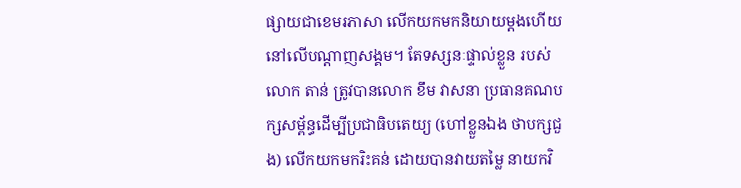ផ្សាយជាខេមរភាសា លើកយកមកនិយាយម្ដងហើយ នៅលើបណ្ដាញសង្គម។ តែទស្សនៈផ្ទាល់ខ្លួន របស់លោក តាន់ ត្រូវបានលោក ខឹម វាសនា ប្រធានគណបក្សសម្ព័ន្ធដើម្បីប្រជាធិបតេយ្យ (ហៅខ្លួនឯង ថាបក្សជួង) លើកយកមករិះគន់ ដោយបានវាយតម្លៃ នាយកវិ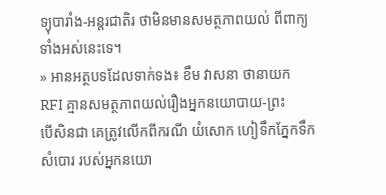ទ្យុបារាំង-អន្តរជាតិរ ថាមិនមានសមត្ថភាពយល់ ពីពាក្យទាំងអស់នេះទេ។
» អានអត្ថបទដែលទាក់ទង៖ ខឹម វាសនា ថានាយក RFI គ្មានសមត្ថភាពយល់រឿងអ្នកនយោបាយ-ព្រះ
បើសិនជា គេត្រូវលើកពីករណី យំសោក ហៀទឹកភ្នែកទឹកសំបោរ របស់អ្នកនយោ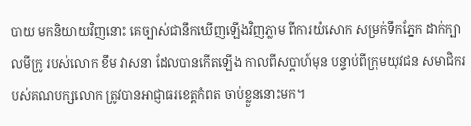បាយ មកនិយាយវិញនោះ គេច្បាស់ជានឹកឃើញឡើងវិញភ្លាម ពីការយំសោក សម្រក់ទឹកភ្នែក ដាក់ក្បាលមីក្រូ របស់លោក ខឹម វាសនា ដែលបានកើតឡើង កាលពីសប្ដាហ៍មុន បន្ទាប់ពីក្រុមយុវជន សមាជិករបស់គណបក្សលោក ត្រូវបានអាជ្ញាធរខេត្តកំពត ចាប់ខ្លួននោះមក។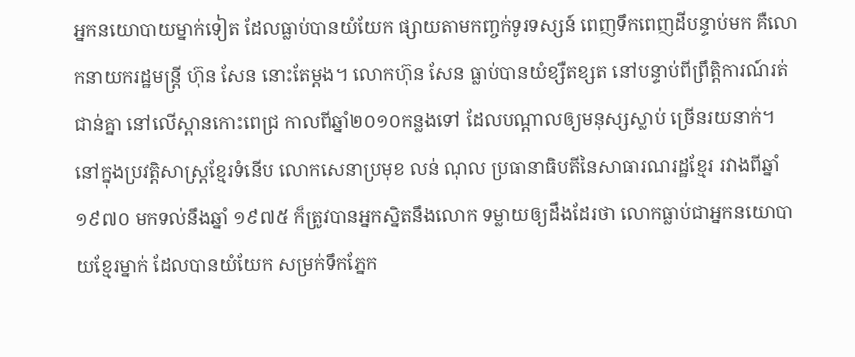អ្នកនយោបាយម្នាក់ទៀត ដែលធ្លាប់បានយំយែក ផ្សាយតាមកញ្ចក់ទូរទស្សន៍ ពេញទឹកពេញដីបន្ទាប់មក គឺលោកនាយករដ្ឋមន្ត្រី ហ៊ុន សែន នោះតែម្ដង។ លោកហ៊ុន សែន ធ្លាប់បានយំខ្សឺតខ្សត នៅបន្ទាប់ពីព្រឹត្តិការណ៍រត់ជាន់គ្នា នៅលើស្ពានកោះពេជ្រ កាលពីឆ្នាំ២០១០កន្លងទៅ ដែលបណ្ដាលឲ្យមនុស្សស្លាប់ ច្រើនរយនាក់។
នៅក្នុងប្រវត្តិសាស្ត្រខ្មែរទំនើប លោកសេនាប្រមុខ លន់ ណុល ប្រធានាធិបតីនៃសាធារណរដ្ឋខ្មែរ រវាងពីឆ្នាំ១៩៧០ មកទល់នឹងឆ្នាំ ១៩៧៥ ក៏ត្រូវបានអ្នកស្និតនឹងលោក ទម្លាយឲ្យដឹងដែរថា លោកធ្លាប់ជាអ្នកនយោបាយខ្មែរម្នាក់ ដែលបានយំយែក សម្រក់ទឹកភ្នែក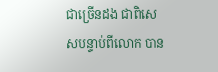ជាច្រើនដង ជាពិសេសបន្ទាប់ពីលោក បាន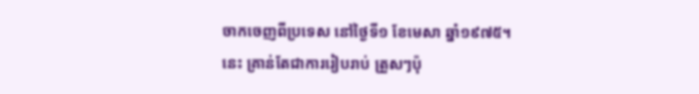ចាកចេញពីប្រទេស នៅថ្ងៃទី១ ខែមេសា ឆ្នាំ១៩៧៥។
នេះ គ្រាន់តែជាការរៀបរាប់ ត្រួសៗប៉ុ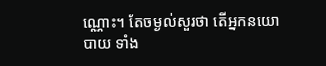ណ្ណោះ។ តែចម្ងល់សួរថា តើអ្នកនយោបាយ ទាំង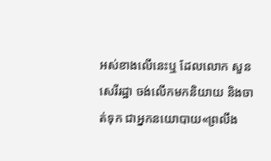អស់ខាងលើនេះឬ ដែលលោក សួន សេរីរដ្ឋា ចង់លើកមកនិយាយ និងចាត់ទុក ជាអ្នកនយោបាយ«ព្រលឹង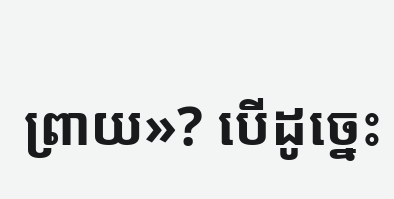ព្រាយ»? បើដូច្នេះ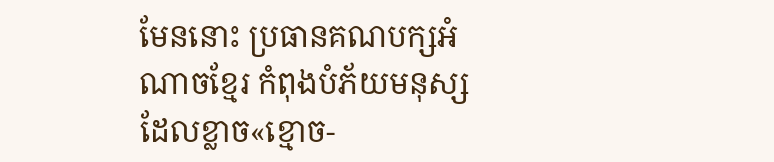មែននោះ ប្រធានគណបក្សអំណាចខ្មែរ កំពុងបំភ័យមនុស្ស ដែលខ្លាច«ខ្មោច-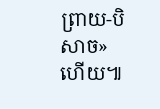ព្រាយ-បិសាច»ហើយ៕